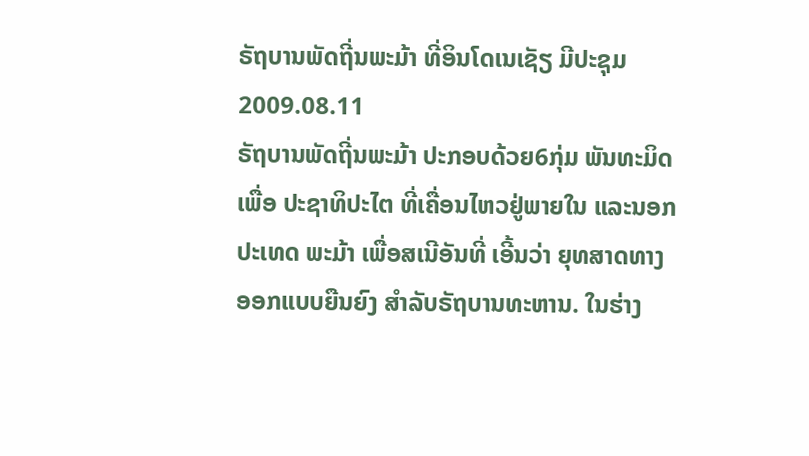ຣັຖບານພັດຖີ່ນພະມ້າ ທີ່ອິນໂດເນເຊັຽ ມີປະຊຸມ
2009.08.11
ຣັຖບານພັດຖີ່ນພະມ້າ ປະກອບດ້ວຍ6ກຸ່ມ ພັນທະມິດເພື່ອ ປະຊາທິປະໄຕ ທີ່ເຄື່ອນໄຫວຢູ່ພາຍໃນ ແລະນອກປະເທດ ພະມ້າ ເພື່ອສເນີອັນທີ່ ເອີ້ນວ່າ ຍຸທສາດທາງ ອອກແບບຍືນຍົງ ສໍາລັບຣັຖບານທະຫານ. ໃນຮ່າງ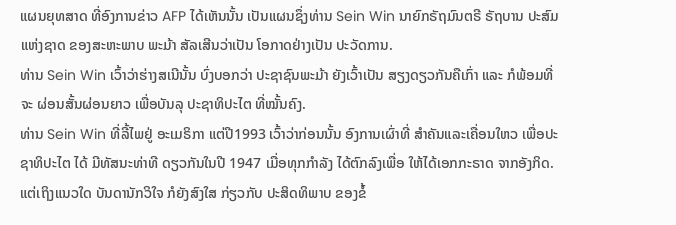ແຜນຍຸທສາດ ທີ່ອົງການຂ່າວ AFP ໄດ້ເຫັນນັ້ນ ເປັນແຜນຊຶ່ງທ່ານ Sein Win ນາຍົກຣັຖມົນຕຣີ ຣັຖບານ ປະສົມແຫ່ງຊາດ ຂອງສະຫະພາບ ພະມ້າ ສັລເສີນວ່າເປັນ ໂອກາດຢ່າງເປັນ ປະວັດການ.
ທ່ານ Sein Win ເວົ້າວ່າຮ່າງສເນີນັ້ນ ບົ່ງບອກວ່າ ປະຊາຊົນພະມ້າ ຍັງເວົ້າເປັນ ສຽງດຽວກັນຄືເກົ່າ ແລະ ກໍພ້ອມທີ່ຈະ ຜ່ອນສັ້ນຜ່ອນຍາວ ເພື່ອບັນລຸ ປະຊາທິປະໄຕ ທີ່ໝັ້ນຄົງ.
ທ່ານ Sein Win ທີ່ລີ້ໄພຢູ່ ອະເມຣິກາ ແຕ່ປີ1993 ເວົ້າວ່າກ່ອນນັ້ນ ອົງການເຜົ່າທີ່ ສໍາຄັນແລະເຄື່ອນໃຫວ ເພື່ອປະຊາທິປະໄຕ ໄດ້ ມີທັສນະທ່າທີ ດຽວກັນໃນປີ 1947 ເມື່ອທຸກກໍາລັງ ໄດ້ຕົກລົງເພື່ອ ໃຫ້ໄດ້ເອກກະຣາດ ຈາກອັງກິດ. ແຕ່ເຖິງແນວໃດ ບັນດານັກວິໃຈ ກໍຍັງສົງໃສ ກ່ຽວກັບ ປະສິດທິພາບ ຂອງຂໍ້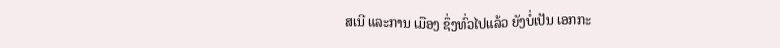ສເນີ ແລະການ ເມືອງ ຊຶ່ງທົ່ວໄປແລ້ວ ຍັງບໍ່ເປັນ ເອກກະ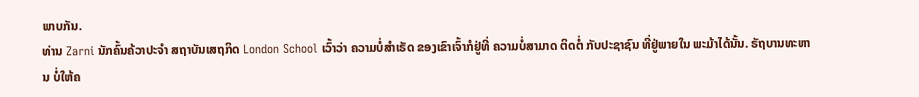ພາບກັນ.
ທ່ານ Zarni ນັກຄົ້ນຄ້ວາປະຈໍາ ສຖາບັນເສຖກິດ London School ເວົ້າວ່າ ຄວາມບໍ່ສໍາເຣັດ ຂອງເຂົາເຈົ້າກໍຢູ່ທີ່ ຄວາມບໍ່ສາມາດ ຕິດຕໍ່ ກັບປະຊາຊົນ ທີ່ຢູ່ພາຍໃນ ພະມ້າໄດ້ນັ້ນ. ຣັຖບານທະຫານ ບໍ່ໃຫ້ຄ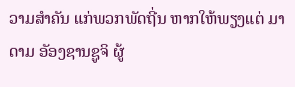ວາມສໍາຄັນ ແກ່ພວກພັດຖີ່ນ ຫາກໃຫ້ພຽງແຕ່ ມາດາມ ອັອງຊານຊູຈິ ຜູ້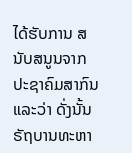ໄດ້ຮັບການ ສນັບສນູນຈາກ ປະຊາຄົມສາກົນ ແລະວ່າ ດັ່ງນັ້ນ ຣັຖບານທະຫາ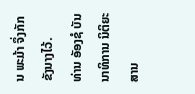ນ ພະມ້າ ຈຶ່ງກັກຂັງນາງໄວ້.
ທ່ານ ອັອງຊໍ ບັນນາທິການ ນິຕິຍະສານ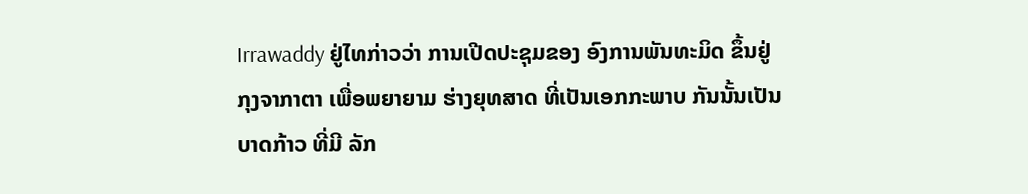Irrawaddy ຢູ່ໄທກ່າວວ່າ ການເປີດປະຊຸມຂອງ ອົງການພັນທະມິດ ຂຶ້ນຢູ່ກຸງຈາກາຕາ ເພື່ອພຍາຍາມ ຮ່າງຍຸທສາດ ທີ່ເປັນເອກກະພາບ ກັນນັ້ນເປັນບາດກ້າວ ທີ່ມີ ລັກ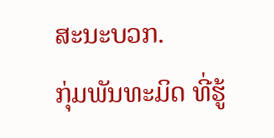ສະນະບວກ.
ກຸ່ມພັນທະມິດ ທີ່ຮູ້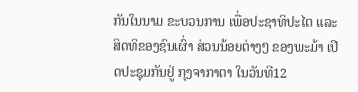ກັນໃນນາມ ຂະບວນການ ເພື່ອປະຊາທິປະໄຕ ແລະ ສິດທິຂອງຊົນເຜົ່າ ສ່ວນນ້ອຍຕ່າງໆ ຂອງພະມ້າ ເປີດປະຊຸມກັນຢູ່ ກຸງຈາກາຕາ ໃນວັນທີ12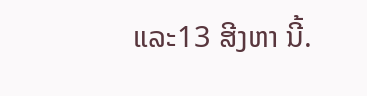ແລະ13 ສີງຫາ ນີ້.